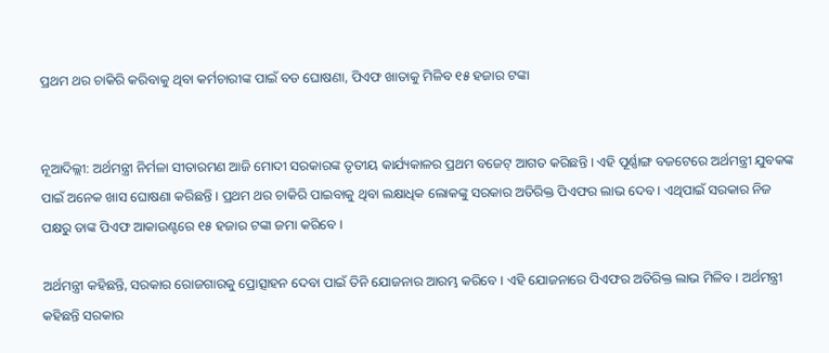ପ୍ରଥମ ଥର ଚାକିରି କରିବାକୁ ଥିବା କର୍ମଚାରୀଙ୍କ ପାଇଁ ବଡ ଘୋଷଣା, ପିଏଫ ଖାତାକୁ ମିଳିବ ୧୫ ହଜାର ଟଙ୍କା


ନୂଆଦିଲ୍ଲୀ: ଅର୍ଥମନ୍ତ୍ରୀ ନିର୍ମଳା ସୀତାରମଣ ଆଜି ମୋଦୀ ସରକାରଙ୍କ ତୃତୀୟ କାର୍ଯ୍ୟକାଳର ପ୍ରଥମ ବଜେଟ୍ ଆଗତ କରିଛନ୍ତି । ଏହି ପୂର୍ଣ୍ଣାଙ୍ଗ ବଜଟେରେ ଅର୍ଥମନ୍ତ୍ରୀ ଯୁବକଙ୍କ ପାଇଁ ଅନେକ ଖାସ ଘୋଷଣା କରିଛନ୍ତି । ପ୍ରଥମ ଥର ଚାକିରି ପାଇବାକୁ ଥିବା ଲକ୍ଷାଧିକ ଲୋକଙ୍କୁ ସରକାର ଅତିରିକ୍ତ ପିଏଫର ଲାଭ ଦେବ । ଏଥିପାଇଁ ସରକାର ନିଜ ପକ୍ଷରୁ ତାଙ୍କ ପିଏଫ ଆକାଉଣ୍ଟରେ ୧୫ ହଜାର ଟଙ୍କା ଜମା କରିବେ ।

ଅର୍ଥମନ୍ତ୍ରୀ କହିଛନ୍ତି, ସରକାର ରୋଜଗାରକୁ ପ୍ରୋତ୍ସାହନ ଦେବା ପାଇଁ ତିନି ଯୋଜନାର ଆରମ୍ଭ କରିବେ । ଏହି ଯୋଜନାରେ ପିଏଫର ଅତିରିକ୍ତ ଲାଭ ମିଳିବ । ଅର୍ଥମନ୍ତ୍ରୀ କହିଛନ୍ତି ସରକାର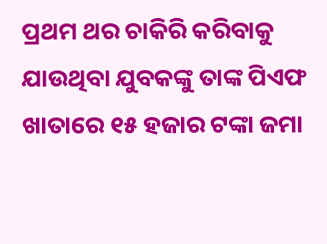ପ୍ରଥମ ଥର ଚାକିରି କରିବାକୁ ଯାଉଥିବା ଯୁବକଙ୍କୁ ତାଙ୍କ ପିଏଫ ଖାତାରେ ୧୫ ହଜାର ଟଙ୍କା ଜମା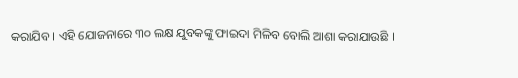କରାଯିବ । ଏହି ଯୋଜନାରେ ୩୦ ଲକ୍ଷ ଯୁବକଙ୍କୁ ଫାଇଦା ମିଳିବ ବୋଲି ଆଶା କରାଯାଉଛି ।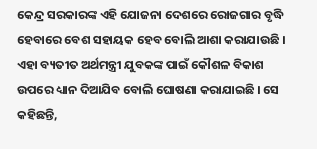କେନ୍ଦ୍ର ସରକାରଙ୍କ ଏହି ଯୋଜନା ଦେଶରେ ରୋଜଗାର ବୃଦ୍ଧି ହେବାରେ ବେଶ ସହାୟକ ହେବ ବୋଲି ଆଶା କରାଯାଉଛି । ଏହା ବ୍ୟତୀତ ଅର୍ଥମନ୍ତ୍ରୀ ଯୁବକଙ୍କ ପାଇଁ କୌଶଳ ବିକାଶ ଉପରେ ଧ୍ୟାନ ଦିଆଯିବ ବୋଲି ଘୋଷଣା କରାଯାଇଛି । ସେ କହିଛନ୍ତି,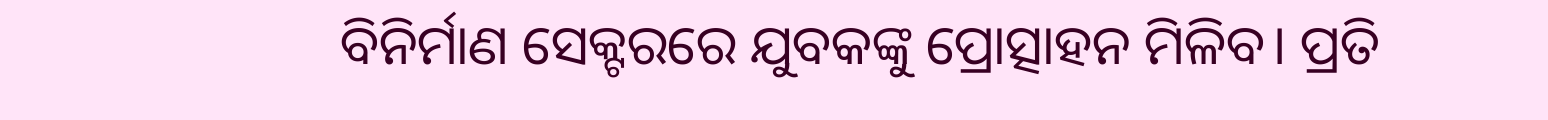ବିନିର୍ମାଣ ସେକ୍ଟରରେ ଯୁବକଙ୍କୁ ପ୍ରୋତ୍ସାହନ ମିଳିବ। ପ୍ରତି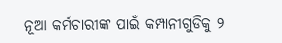ନୂଆ କର୍ମଚାରୀଙ୍କ ପାଇଁ କମ୍ପାନୀଗୁଡିକୁ ୨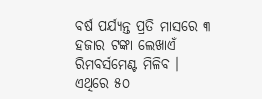ବର୍ଷ ପର୍ଯ୍ୟନ୍ତ ପ୍ରତି ମାସରେ ୩ ହଜାର ଟଙ୍କା ଲେଖାଏଁ ରିମବର୍ସମେଣ୍ଟ ମିଳିବ । ଏଥିରେ ୫୦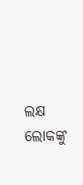ଲକ୍ଷ ଲୋକଙ୍କୁ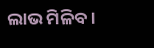ଲାଭ ମିଳିବ ।